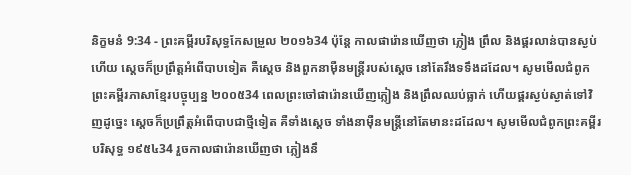និក្ខមនំ 9:34 - ព្រះគម្ពីរបរិសុទ្ធកែសម្រួល ២០១៦34 ប៉ុន្ដែ កាលផារ៉ោនឃើញថា ភ្លៀង ព្រឹល និងផ្គរលាន់បានស្ងប់ហើយ ស្ដេចក៏ប្រព្រឹត្តអំពើបាបទៀត គឺស្ដេច និងពួកនាម៉ឺនមន្ត្រីរបស់ស្ដេច នៅតែរឹងទទឹងដដែល។ សូមមើលជំពូកព្រះគម្ពីរភាសាខ្មែរបច្ចុប្បន្ន ២០០៥34 ពេលព្រះចៅផារ៉ោនឃើញភ្លៀង និងព្រឹលឈប់ធ្លាក់ ហើយផ្គរស្ងប់ស្ងាត់ទៅវិញដូច្នេះ ស្ដេចក៏ប្រព្រឹត្តអំពើបាបជាថ្មីទៀត គឺទាំងស្ដេច ទាំងនាម៉ឺនមន្ត្រីនៅតែមានះដដែល។ សូមមើលជំពូកព្រះគម្ពីរបរិសុទ្ធ ១៩៥៤34 រួចកាលផារ៉ោនឃើញថា ភ្លៀងនឹ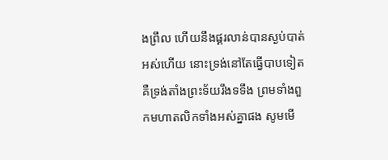ងព្រឹល ហើយនឹងផ្គរលាន់បានស្ងប់បាត់អស់ហើយ នោះទ្រង់នៅតែធ្វើបាបទៀត គឺទ្រង់តាំងព្រះទ័យរឹងទទឹង ព្រមទាំងពួកមហាតលិកទាំងអស់គ្នាផង សូមមើ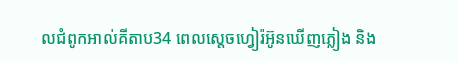លជំពូកអាល់គីតាប34 ពេលស្តេចហ្វៀរ៉អ៊ូនឃើញភ្លៀង និង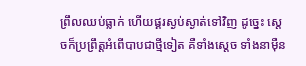ព្រឹលឈប់ធ្លាក់ ហើយផ្គរស្ងប់ស្ងាត់ទៅវិញ ដូច្នេះ ស្តេចក៏ប្រព្រឹត្តអំពើបាបជាថ្មីទៀត គឺទាំងស្តេច ទាំងនាម៉ឺន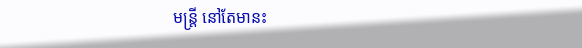មន្ត្រី នៅតែមានះ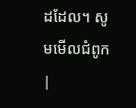ដដែល។ សូមមើលជំពូក |